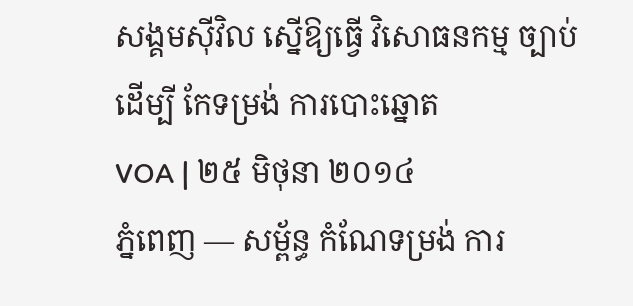សង្គមស៊ីវិល ស្នើឱ្យធ្វើ វិសោធនកម្ម ច្បាប់ ដើម្បី កែទម្រង់ ការបោះឆ្នោត
VOA | ២៥ មិថុនា ២០១៤
ភ្នំពេញ — សម្ព័ន្ធ កំណែទម្រង់ ការ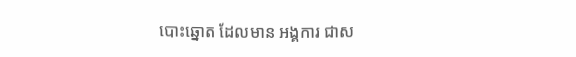បោះឆ្នោត ដែលមាន អង្គការ ជាស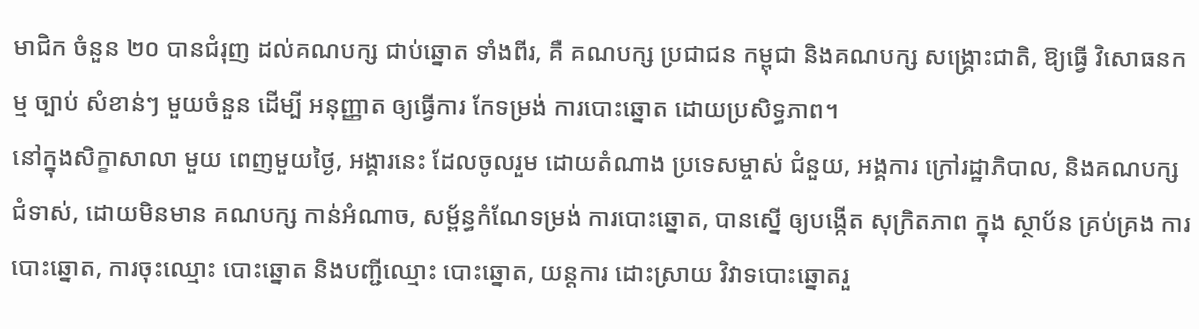មាជិក ចំនួន ២០ បានជំរុញ ដល់គណបក្ស ជាប់ឆ្នោត ទាំងពីរ, គឺ គណបក្ស ប្រជាជន កម្ពុជា និងគណបក្ស សង្គ្រោះជាតិ, ឱ្យធ្វើ វិសោធនកម្ម ច្បាប់ សំខាន់ៗ មួយចំនួន ដើម្បី អនុញ្ញាត ឲ្យធ្វើការ កែទម្រង់ ការបោះឆ្នោត ដោយប្រសិទ្ធភាព។
នៅក្នុងសិក្ខាសាលា មួយ ពេញមួយថ្ងៃ, អង្គារនេះ ដែលចូលរួម ដោយតំណាង ប្រទេសម្ចាស់ ជំនួយ, អង្គការ ក្រៅរដ្ឋាភិបាល, និងគណបក្ស ជំទាស់, ដោយមិនមាន គណបក្ស កាន់អំណាច, សម្ព័ន្ធកំណែទម្រង់ ការបោះឆ្នោត, បានស្នើ ឲ្យបង្កើត សុក្រិតភាព ក្នុង ស្ថាប័ន គ្រប់គ្រង ការបោះឆ្នោត, ការចុះឈ្មោះ បោះឆ្នោត និងបញ្ជីឈ្មោះ បោះឆ្នោត, យន្តការ ដោះស្រាយ វិវាទបោះឆ្នោតរួ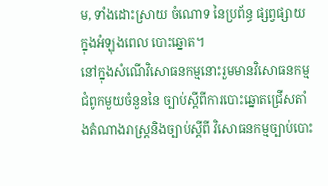ម, ទាំងដោះស្រាយ ចំណោទ នៃប្រព័ន្ធ ផ្សព្វផ្សាយ ក្នុងអំឡុងពេល បោះឆ្នោត។
នៅក្នុងសំណើវិសោធនកម្មនោះរួមមានវិសោធនកម្មជំពូកមួយចំនួននៃ ច្បាប់ស្តីពីការបោះឆ្នោតជ្រើសតាំងតំណាងរាស្ដ្រនិងច្បាប់ស្តីពី វិសោធនកម្មច្បាប់បោះ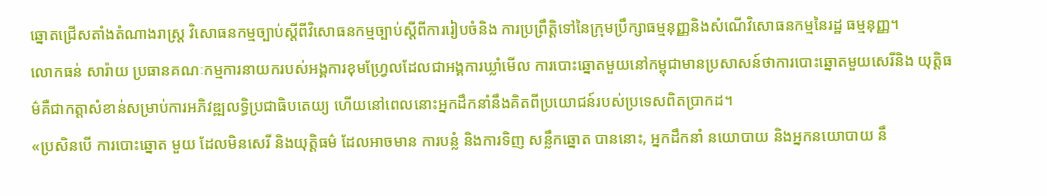ឆ្នោតជ្រើសតាំងតំណាងរាស្ដ្រ វិសោធនកម្មច្បាប់ស្តីពីវិសោធនកម្មច្បាប់ស្តីពីការរៀបចំនិង ការប្រព្រឹត្តិទៅនៃក្រុមប្រឹក្សាធម្មនុញ្ញនិងសំណើវិសោធនកម្មនៃរដ្ឋ ធម្មនុញ្ញ។
លោកធន់ សារ៉ាយ ប្រធានគណៈកម្មការនាយករបស់អង្គការខុមហ្វ្រែលដែលជាអង្គការឃ្លាំមើល ការបោះឆ្នោតមួយនៅកម្ពុជាមានប្រសាសន៍ថាការបោះឆ្នោតមួយសេរីនិង យុត្តិធម៌គឺជាកត្តាសំខាន់សម្រាប់ការអភិវឌ្ឍលទ្ធិប្រជាធិបតេយ្យ ហើយនៅពេលនោះអ្នកដឹកនាំនឹងគិតពីប្រយោជន៍របស់ប្រទេសពិតប្រាកដ។
«ប្រសិនបើ ការបោះឆ្នោត មួយ ដែលមិនសេរី និងយុត្តិធម៌ ដែលអាចមាន ការបន្លំ និងការទិញ សន្លឹកឆ្នោត បាននោះ, អ្នកដឹកនាំ នយោបាយ និងអ្នកនយោបាយ នឹ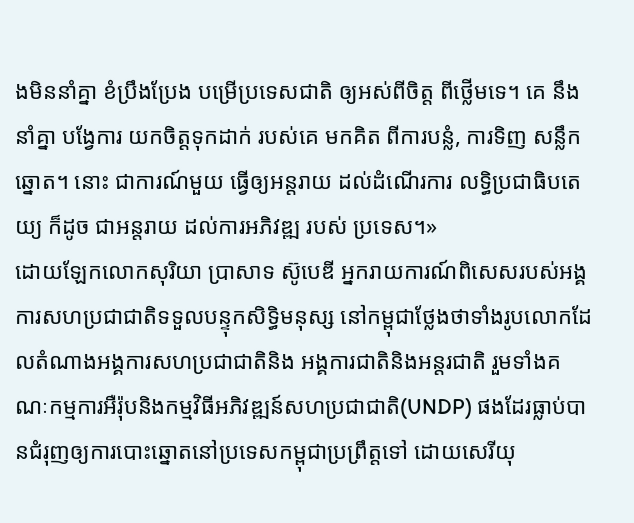ងមិននាំគ្នា ខំប្រឹងប្រែង បម្រើប្រទេសជាតិ ឲ្យអស់ពីចិត្ត ពីថ្លើមទេ។ គេ នឹងនាំគ្នា បង្វែការ យកចិត្តទុកដាក់ របស់គេ មកគិត ពីការបន្លំ, ការទិញ សន្លឹកឆ្នោត។ នោះ ជាការណ៍មួយ ធ្វើឲ្យអន្តរាយ ដល់ដំណើរការ លទ្ធិប្រជាធិបតេយ្យ ក៏ដូច ជាអន្តរាយ ដល់ការអភិវឌ្ឍ របស់ ប្រទេស។»
ដោយឡែកលោកសុរិយា ប្រាសាទ ស៊ូបេឌី អ្នករាយការណ៍ពិសេសរបស់អង្គការសហប្រជាជាតិទទួលបន្ទុកសិទ្ធិមនុស្ស នៅកម្ពុជាថ្លែងថាទាំងរូបលោកដែលតំណាងអង្គការសហប្រជាជាតិនិង អង្គការជាតិនិងអន្តរជាតិ រួមទាំងគណៈកម្មការអឺរ៉ុបនិងកម្មវិធីអភិវឌ្ឍន៍សហប្រជាជាតិ(UNDP) ផងដែរធ្លាប់បានជំរុញឲ្យការបោះឆ្នោតនៅប្រទេសកម្ពុជាប្រព្រឹត្តទៅ ដោយសេរីយុ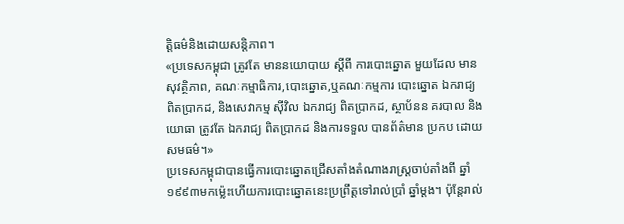ត្តិធម៌និងដោយសន្តិភាព។
«ប្រទេសកម្ពុជា ត្រូវតែ មាននយោបាយ ស្តីពី ការបោះឆ្នោត មួយដែល មានសុវត្ថិភាព, គណៈកម្មាធិការ,បោះឆ្នោត,ឬគណៈកម្មការ បោះឆ្នោត ឯករាជ្យ ពិតប្រាកដ, និងសេវាកម្ម ស៊ីវិល ឯករាជ្យ ពិតប្រាកដ, ស្ថាប័នន គរបាល និងយោធា ត្រូវតែ ឯករាជ្យ ពិតប្រាកដ និងការទទួល បានព័ត៌មាន ប្រកប ដោយសមធម៌។»
ប្រទេសកម្ពុជាបានធ្វើការបោះឆ្នោតជ្រើសតាំងតំណាងរាស្ដ្រចាប់តាំងពី ឆ្នាំ១៩៩៣មកម្ល៉េះហើយការបោះឆ្នោតនេះប្រព្រឹត្តទៅរាល់ប្រាំ ឆ្នាំម្តង។ ប៉ុន្តែរាល់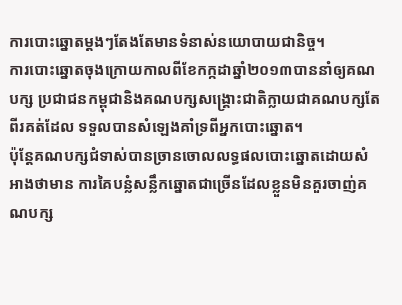ការបោះឆ្នោតម្តងៗតែងតែមានទំនាស់នយោបាយជានិច្ច។
ការបោះឆ្នោតចុងក្រោយកាលពីខែកក្កដាឆ្នាំ២០១៣បាននាំឲ្យគណបក្ស ប្រជាជនកម្ពុជានិងគណបក្សសង្គ្រោះជាតិក្លាយជាគណបក្សតែពីរគត់ដែល ទទួលបានសំឡេងគាំទ្រពីអ្នកបោះឆ្នោត។
ប៉ុន្តែគណបក្សជំទាស់បានច្រានចោលលទ្ធផលបោះឆ្នោតដោយសំអាងថាមាន ការគៃបន្លំសន្លឹកឆ្នោតជាច្រើនដែលខ្លួនមិនគួរចាញ់គណបក្ស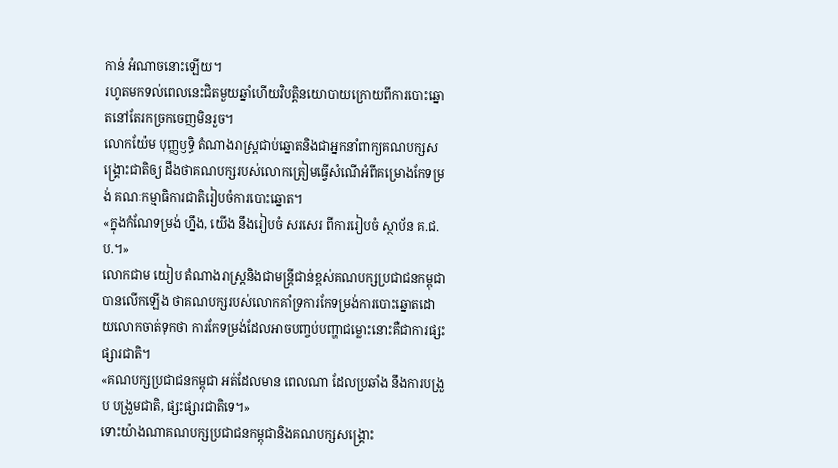កាន់ អំណាចនោះឡើយ។
រហូតមកទល់ពេលនេះជិតមួយឆ្នាំហើយវិបត្តិនយោបាយក្រោយពីការបោះឆ្នោតនៅតែរកច្រកចេញមិនរួច។
លោកយ៉ែម បុញ្ញឫទ្ធិ តំណាងរាស្ដ្រជាប់ឆ្នោតនិងជាអ្នកនាំពាក្យគណបក្សសង្គ្រោះជាតិឲ្យ ដឹងថាគណបក្សរបស់លោកត្រៀមធ្វើសំណើអំពីគម្រោងកែទម្រង់ គណៈកម្មាធិការជាតិរៀបចំការបោះឆ្នោត។
«ក្នុងកំណែទម្រង់ ហ្នឹង, យើង នឹងរៀបចំ សរសេរ ពីការរៀបចំ ស្ថាប័ន គ.ជ.ប.។»
លោកជាម យៀប តំណាងរាស្ដ្រនិងជាមន្ត្រីជាន់ខ្ពស់គណបក្សប្រជាជនកម្ពុជាបានលើកឡើង ថាគណបក្សរបស់លោកគាំទ្រការកែទម្រង់ការបោះឆ្នោតដោយលោកចាត់ទុកថា ការកែទម្រង់ដែលអាចបញ្ចប់បញ្ហាជម្លោះនោះគឺជាការផ្សះផ្សារជាតិ។
«គណបក្សប្រជាជនកម្ពុជា អត់ដែលមាន ពេលណា ដែលប្រឆាំង នឹងការបង្រួប បង្រួមជាតិ, ផ្សះផ្សារជាតិទេ។»
ទោះយ៉ាងណាគណបក្សប្រជាជនកម្ពុជានិងគណបក្សសង្គ្រោះ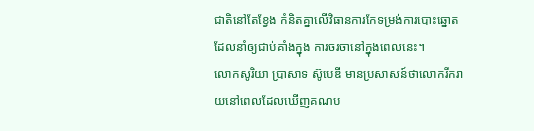ជាតិនៅតែខ្វែង កំនិតគ្នាលើវិធានការកែទម្រង់ការបោះឆ្នោតដែលនាំឲ្យជាប់គាំងក្នុង ការចរចានៅក្នុងពេលនេះ។
លោកសូរិយា ប្រាសាទ ស៊ូបេឌី មានប្រសាសន៍ថាលោករីករាយនៅពេលដែលឃើញគណប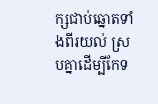ក្សជាប់ឆ្នោតទាំងពីរយល់ ស្របគ្នាដើម្បីកែទ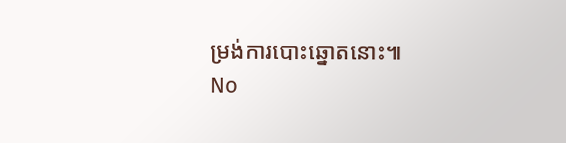ម្រង់ការបោះឆ្នោតនោះ៕
No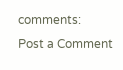comments:
Post a Comment